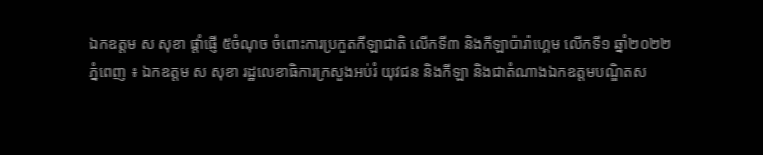ឯកឧត្តម ស សុខា ផ្តាំផ្ញើ ៥ចំណុច ចំពោះការប្រកួតកីឡាជាតិ លើកទី៣ និងកីឡាប៉ារ៉ាហ្គេម លើកទី១ ឆ្នាំ២០២២
ភ្នំពេញ ៖ ឯកឧត្តម ស សុខា រដ្ឋលេខាធិការក្រសួងអប់រំ យុវជន និងកីឡា និងជាតំណាងឯកឧត្តមបណ្ឌិតស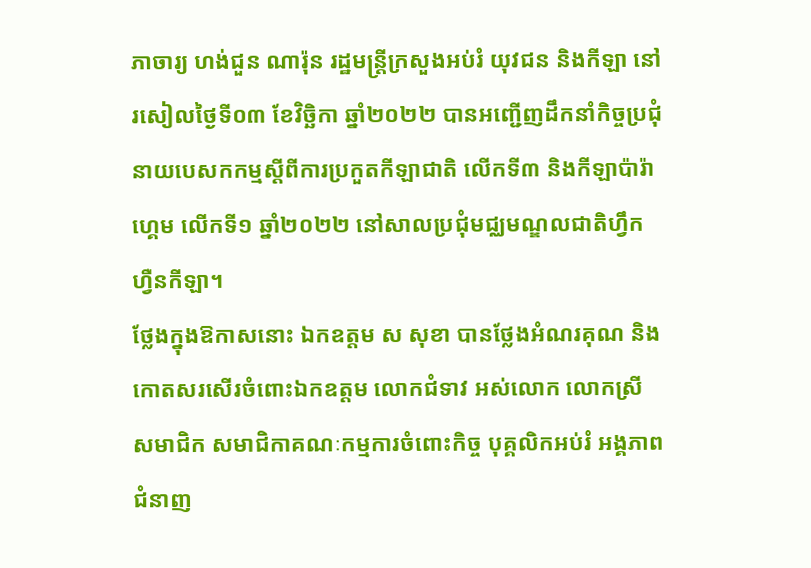ភាចារ្យ ហង់ជួន ណារ៉ុន រដ្ឋមន្ត្រីក្រសួងអប់រំ យុវជន និងកីឡា នៅរសៀលថ្ងៃទី០៣ ខែវិច្ឆិកា ឆ្នាំ២០២២ បានអញ្ជើញដឹកនាំកិច្ចប្រជុំនាយបេសកកម្មស្តីពីការប្រកួតកីឡាជាតិ លើកទី៣ និងកីឡាប៉ារ៉ាហ្គេម លើកទី១ ឆ្នាំ២០២២ នៅសាលប្រជុំមជ្ឈមណ្ឌលជាតិហ្វឹកហ្វឺនកីឡា។
ថ្លែងក្នុងឱកាសនោះ ឯកឧត្តម ស សុខា បានថ្លែងអំណរគុណ និងកោតសរសើរចំពោះឯកឧត្ដម លោកជំទាវ អស់លោក លោកស្រី សមាជិក សមាជិកាគណៈកម្មការចំពោះកិច្ច បុគ្គលិកអប់រំ អង្គភាពជំនាញ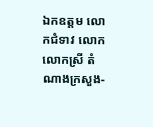ឯកឧត្ដម លោកជំទាវ លោក លោកស្រី តំណាងក្រសួង-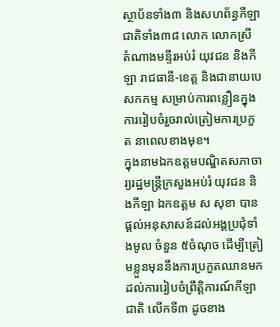ស្ថាប័នទាំង៣ និងសហព័ន្ធកីឡាជាតិទាំង៣៨ លោក លោកស្រី តំណាងមន្ទីរអប់រំ យុវជន និងកីឡា រាជធានី-ខេត្ត និងជានាយបេសកកម្ម សម្រាប់ការពន្លឿនក្នុងការរៀបចំរួចរាល់ត្រៀមការប្រកួត នាពេលខាងមុខ។
ក្នុងនាមឯកឧត្តមបណ្ឌិតសភាចារ្យរដ្ឋមន្ត្រីក្រសួងអប់រំ យុវជន និងកីឡា ឯកឧត្តម ស សុខា បានផ្ដល់អនុសាសន៍ដល់អង្គប្រជុំទាំងមូល ចំនួន ៥ចំណុច ដើម្បីត្រៀមខ្លួនមុននឹងការប្រកួតឈានមកដល់ការរៀបចំព្រឹត្តិការណ៍កីឡាជាតិ លើកទី៣ ដូចខាង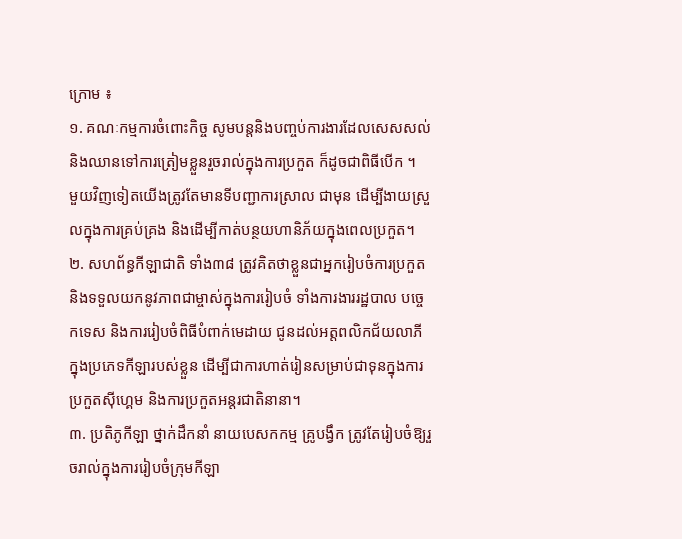ក្រោម ៖
១. គណៈកម្មការចំពោះកិច្ច សូមបន្តនិងបញ្ចប់ការងារដែលសេសសល់ និងឈានទៅការត្រៀមខ្លួនរួចរាល់ក្នុងការប្រកួត ក៏ដូចជាពិធីបើក ។
មួយវិញទៀតយើងត្រូវតែមានទីបញ្ជាការស្រាល ជាមុន ដើម្បីងាយស្រួលក្នុងការគ្រប់គ្រង និងដើម្បីកាត់បន្ថយហានិភ័យក្នុងពេលប្រកួត។
២. សហព័ន្ធកីឡាជាតិ ទាំង៣៨ ត្រូវគិតថាខ្លួនជាអ្នករៀបចំការប្រកួត និងទទួលយកនូវភាពជាម្ចាស់ក្នុងការរៀបចំ ទាំងការងាររដ្ឋបាល បច្ចេកទេស និងការរៀបចំពិធីបំពាក់មេដាយ ជូនដល់អត្តពលិកជ័យលាភី ក្នុងប្រភេទកីឡារបស់ខ្លួន ដើម្បីជាការហាត់រៀនសម្រាប់ជាទុនក្នុងការប្រកួតស៊ីហ្គេម និងការប្រកួតអន្តរជាតិនានា។
៣. ប្រតិភូកីឡា ថ្នាក់ដឹកនាំ នាយបេសកកម្ម គ្រូបង្វឹក ត្រូវតែរៀបចំឱ្យរួចរាល់ក្នុងការរៀបចំក្រុមកីឡា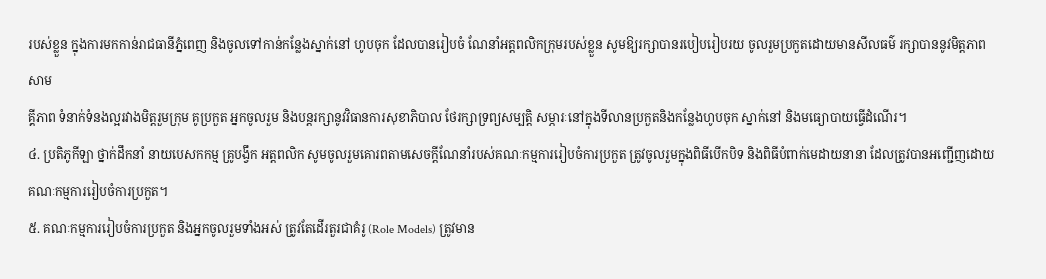របស់ខ្លួន ក្នុងការមកកាន់រាជធានីភ្នំពេញ និងចូលទៅកាន់កន្លែងស្នាក់នៅ ហូបចុក ដែលបានរៀបចំ ណែនាំអត្តពលិកក្រុមរបស់ខ្លួន សូមឱ្យរក្សាបានរបៀបរៀបរយ ចូលរួមប្រកួតដោយមានសីលធម៌ រក្សាបាននូវមិត្តភាព សាម
គ្គីភាព ទំនាក់ទំនងល្អរវាងមិត្តរួមក្រុម គូប្រកួត អ្នកចូលរួម និងបន្តរក្សានូវវិធានការសុខាភិបាល ថែរក្សាទ្រព្យសម្បត្តិ សម្ភារៈនៅក្នុងទីលានប្រកួតនិងកន្លែងហូបចុក ស្នាក់នៅ និងមធ្យោបាយធ្វើដំណើរ។
៤. ប្រតិភូកីឡា ថ្នាក់ដឹកនាំ នាយបេសកកម្ម គ្រូបង្វឹក អត្តពលិក សូមចូលរួមគោរពតាមសេចក្តីណែនាំរបស់គណៈកម្មការរៀបចំការប្រកួត ត្រូវចូលរួមក្នុងពិធីបើកបិទ និងពិធីបំពាក់មេដាយនានា ដែលត្រូវបានអញ្ជើញដោយគណៈកម្មការរៀបចំការប្រកួត។
៥. គណៈកម្មការរៀបចំការប្រកួត និងអ្នកចូលរួមទាំងអស់ ត្រូវតែដើរតួរជាគំរូ (Role Models) ត្រូវមាន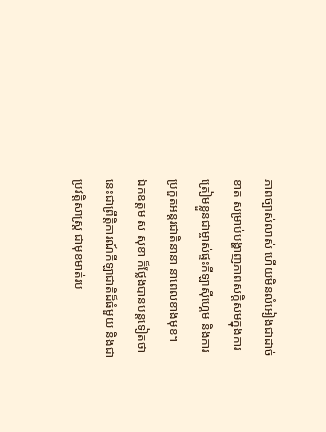ភាពច្បាស់លាស់ ហើយមិនលំអៀងជាដាច់ខាត សម្រាប់បង្ហាញភាពសក្ដិសមក្នុងការត្រៀមខ្លួនជាម្ចាស់ផ្ទះកីឡាស៊ីហ្គេម និងការប្រកួតអន្តរជាតិនានា នាពេលខាងមុខ។
ឯកឧត្តម ស សុខា ក៏ថ្លែងបានបន្តទៀតថា នេះជាព្រឹត្តិការណ៍កីឡាជាតិដ៏ធំមួយ និងជាប្រវត្តិសាស្ត្រ ជាមុខមាត់រប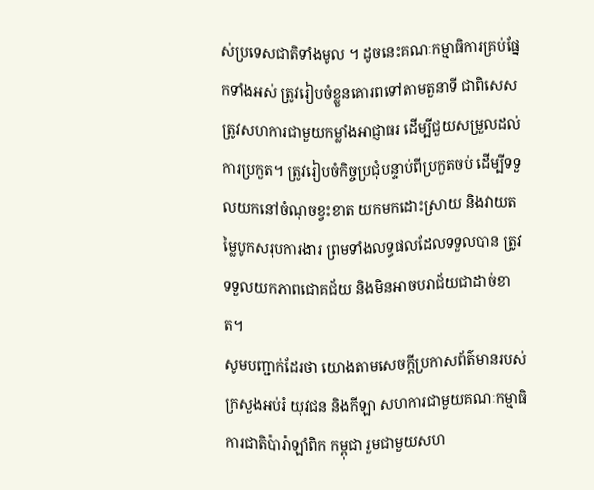ស់ប្រទេសជាតិទាំងមូល ។ ដូចនេះគណៈកម្មាធិការគ្រប់ផ្នែកទាំងអស់ ត្រូវរៀបចំខ្លួនគោរពទៅតាមតួនាទី ជាពិសេសត្រូវសហការជាមួយកម្លាំងអាជ្ញាធរ ដើម្បីជួយសម្រួលដល់ការប្រកួត។ ត្រូវរៀបចំកិច្ចប្រជុំបន្ទាប់ពីប្រកួតចប់ ដើម្បីទទួលយកនៅចំណុចខ្វះខាត យកមកដោះស្រាយ និងវាយតម្លៃបូកសរុបការងារ ព្រមទាំងលទ្ធផលដែលទទួលបាន ត្រូវទទួលយកភាពជោគជ័យ និងមិនអាចបរាជ័យជាដាច់ខាត។
សូមបញ្ជាក់ដែរថា យោងតាមសេចក្តីប្រកាសព័ត៌មានរបស់ក្រសួងអប់រំ យុវជន និងកីឡា សហការជាមួយគណៈកម្មាធិការជាតិប៉ារ៉ាឡាំពិក កម្ពុជា រួមជាមួយសហ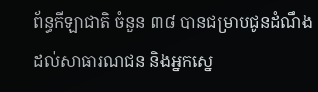ព័ន្ធកីឡាជាតិ ចំនួន ៣៨ បានជម្រាបជូនដំណឹងដល់សាធារណជន និងអ្នកស្នេ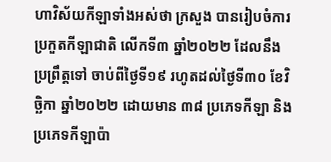ហាវិស័យកីឡាទាំងអស់ថា ក្រសួង បានរៀបចំការប្រកួតកីឡាជាតិ លើកទី៣ ឆ្នាំ២០២២ ដែលនឹងប្រព្រឹត្តទៅ ចាប់ពីថ្ងៃទី១៩ រហូតដល់ថ្ងៃទី៣០ ខែវិច្ឆិកា ឆ្នាំ២០២២ ដោយមាន ៣៨ ប្រភេទកីឡា និងប្រភេទកីឡាប៉ា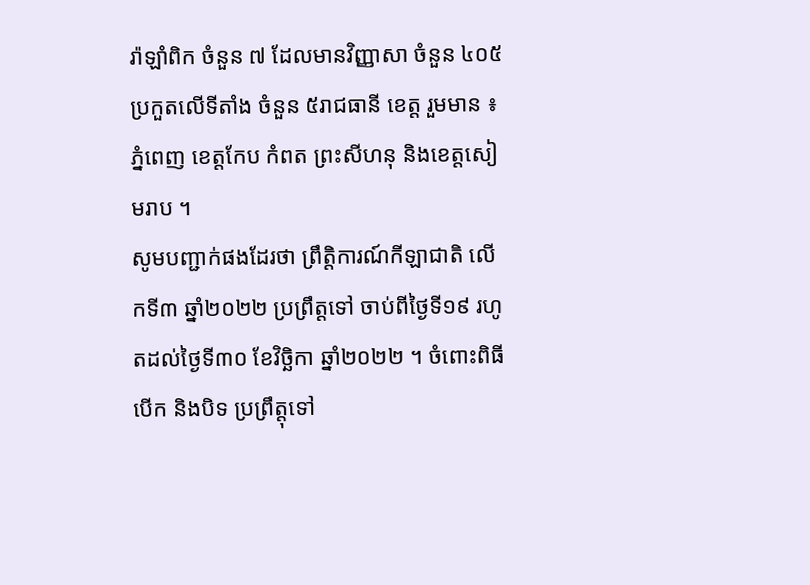រ៉ាឡាំពិក ចំនួន ៧ ដែលមានវិញ្ញាសា ចំនួន ៤០៥ ប្រកួតលើទីតាំង ចំនួន ៥រាជធានី ខេត្ត រួមមាន ៖ ភ្នំពេញ ខេត្តកែប កំពត ព្រះសីហនុ និងខេត្តសៀមរាប ។
សូមបញ្ជាក់ផងដែរថា ព្រឹត្តិការណ៍កីឡាជាតិ លើកទី៣ ឆ្នាំ២០២២ ប្រព្រឹត្តទៅ ចាប់ពីថ្ងៃទី១៩ រហូតដល់ថ្ងៃទី៣០ ខែវិច្ឆិកា ឆ្នាំ២០២២ ។ ចំពោះពិធីបើក និងបិទ ប្រព្រឹត្តុទៅ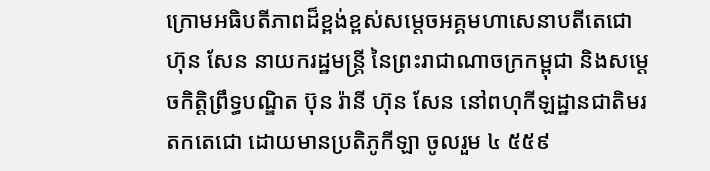ក្រោមអធិបតីភាពដ៏ខ្ពង់ខ្ពស់សម្ដេចអគ្គមហាសេនាបតីតេជោ ហ៊ុន សែន នាយករដ្ឋមន្ត្រី នៃព្រះរាជាណាចក្រកម្ពុជា និងសម្ដេចកិត្តិព្រឹទ្ធបណ្ឌិត ប៊ុន រ៉ានី ហ៊ុន សែន នៅពហុកីឡដ្ឋានជាតិមរតកតេជោ ដោយមានប្រតិភូកីឡា ចូលរួម ៤ ៥៥៩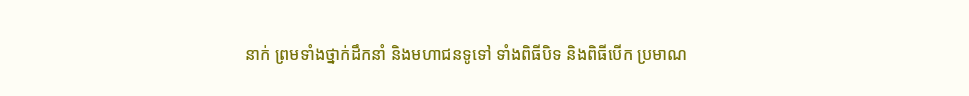នាក់ ព្រមទាំងថ្នាក់ដឹកនាំ និងមហាជនទូទៅ ទាំងពិធីបិទ និងពិធីបើក ប្រមាណ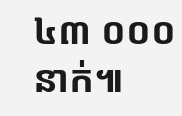៤៣ ០០០នាក់៕